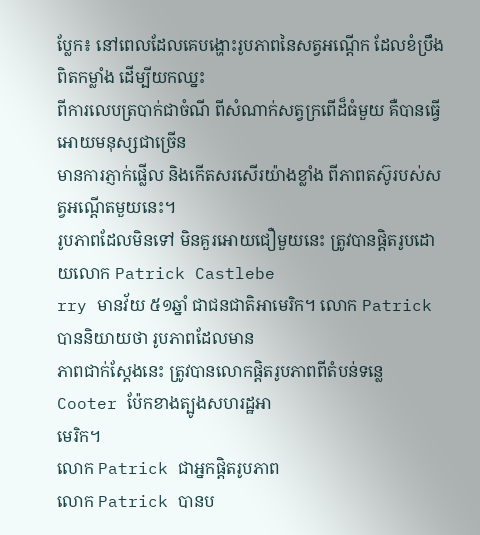ប្លែក៖ នៅពេលដែលគេបង្ហោះរូបភាពនៃសត្វអណ្ដើក ដែលខំប្រឹងពិតកម្លាំង ដើម្បីយកឈ្នះ
ពីការលេបត្របាក់ជាចំណី ពីសំណាក់សត្វក្រពើដ៏ធំមួយ គឺបានធ្វើអោយមនុស្សជាច្រើន
មានការភ្ញាក់ផ្លើល និងកើតសរសើរយ៉ាងខ្លាំង ពីភាពតស៊ូរបស់សត្វអណ្ដើតមួយនេះ។
រូបភាពដែលមិនទៅ មិនគួរអោយជឿមួយនេះ ត្រូវបានផ្ដិតរូបដោយលោក Patrick Castlebe
rry មានវ័យ ៥១ឆ្នាំ ជាជនជាតិអាមេរិក។ លោក Patrick បាននិយាយថា រូបភាពដែលមាន
ភាពជាក់ស្ដែងនេះ ត្រូវបានលោកផ្ដិតរូបភាពពីតំបន់ទន្លេ Cooter ប៉ែកខាងត្បូងសហរដ្ឋអា
មេរិក។
លោក Patrick ជាអ្នកផ្ដិតរូបភាព
លោក Patrick បានប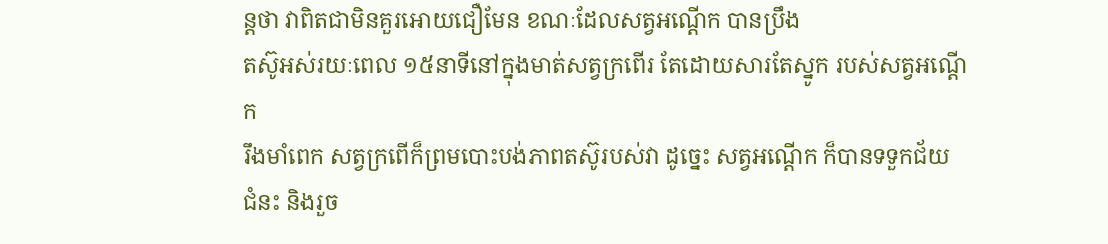ន្ដថា វាពិតជាមិនគួរអោយជឿមែន ខណៈដែលសត្វអណ្ដើក បានប្រឹង
តស៊ូអស់រយៈពេល ១៥នាទីនៅក្នុងមាត់សត្វក្រពើរ តែដោយសារតែស្នូក របស់សត្វអណ្ដើក
រឹងមាំពេក សត្វក្រពើក៏ព្រមបោះបង់ភាពតស៊ូរបស់វា ដូច្នេះ សត្វអណ្ដើក ក៏បានទទួកជ័យ
ជំនះ និងរួច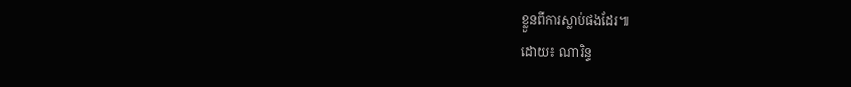ខ្លួនពីការស្លាប់ផងដែរ៕
ដោយ៖ ណារិន្ទ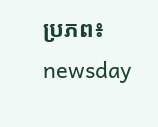ប្រភព៖ newsday